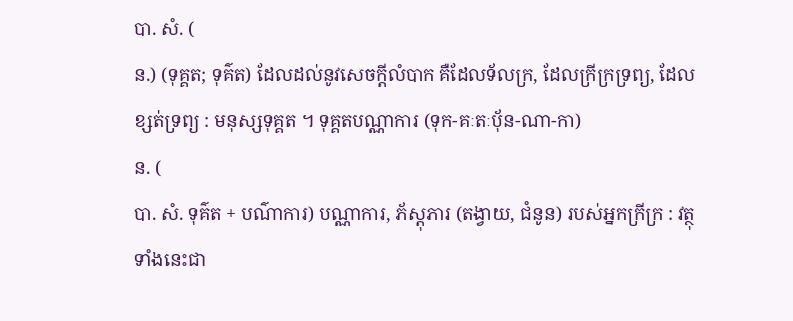បា. សំ. (
ន.) (ទុគ្គត; ទុគ៌ត) ដែលដល់នូវសេចក្ដីលំបាក គឺដែលទ័លក្រ, ដែលក្រីក្រទ្រព្យ, ដែលខ្សត់ទ្រព្យ : មនុស្សទុគ្គត ។ ទុគ្គតបណ្ណាការ (ទុក-គៈតៈប៉័ន-ណា-កា)
ន. (
បា. សំ. ទុគ៌ត + បណ៌ាការ) បណ្ណាការ, ភ័ស្ដុភារ (តង្វាយ, ជំនូន) របស់អ្នកក្រីក្រ : វត្ថុទាំងនេះជា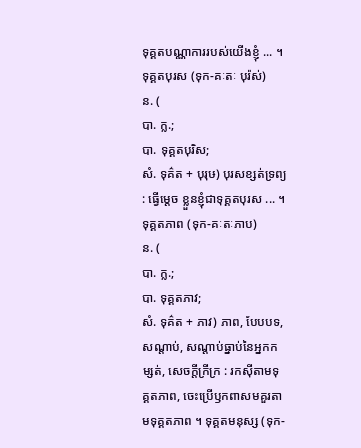ទុគ្គតបណ្ណាការរបស់យើងខ្ញុំ ... ។ ទុគ្គតបុរស (ទុក-គៈតៈ បុរ៉ស់)
ន. (
បា. ក្ល.;
បា. ទុគ្គតបុរិស;
សំ. ទុគ៌ត + បុរុឞ) បុរសខ្សត់ទ្រព្យ : ធ្វើម្ដេច ខ្លួនខ្ញុំជាទុគ្គតបុរស ... ។ ទុគ្គតភាព (ទុក-គៈតៈភាប)
ន. (
បា. ក្ល.;
បា. ទុគ្គតភាវ;
សំ. ទុគ៌ត + ភាវ) ភាព, បែបបទ, សណ្ដាប់, សណ្ដាប់ធ្នាប់នៃអ្នកកម្សត់, សេចក្ដីក្រីក្រ : រកស៊ីតាមទុគ្គតភាព, ចេះប្រើឫកពាសមគួរតាមទុគ្គតភាព ។ ទុគ្គតមនុស្ស (ទុក-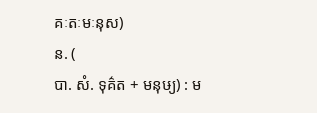គៈតៈមៈនុស)
ន. (
បា. សំ. ទុគ៌ត + មនុឞ្យ) : ម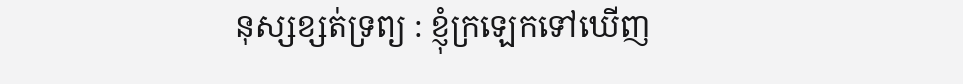នុស្សខ្សត់ទ្រព្យ : ខ្ញុំក្រឡេកទៅឃើញ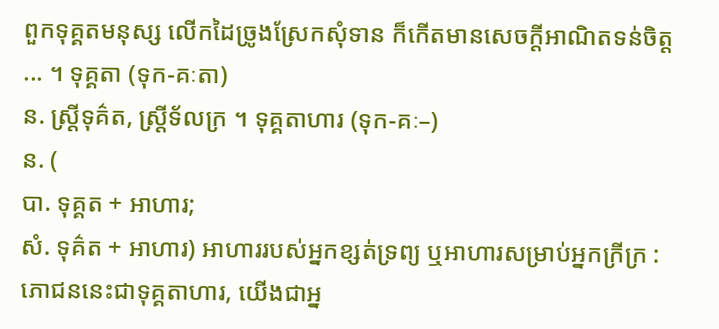ពួកទុគ្គតមនុស្ស លើកដៃច្រូងស្រែកសុំទាន ក៏កើតមានសេចក្ដីអាណិតទន់ចិត្ត ... ។ ទុគ្គតា (ទុក-គៈតា)
ន. ស្ត្រីទុគ៌ត, ស្ត្រីទ័លក្រ ។ ទុគ្គតាហារ (ទុក-គៈ–)
ន. (
បា. ទុគ្គត + អាហារ;
សំ. ទុគ៌ត + អាហារ) អាហាររបស់អ្នកខ្សត់ទ្រព្យ ឬអាហារសម្រាប់អ្នកក្រីក្រ : ភោជននេះជាទុគ្គតាហារ, យើងជាអ្ន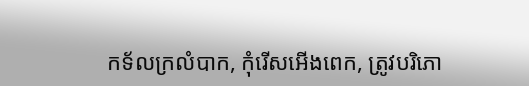កទ័លក្រលំបាក, កុំរើសអើងពេក, ត្រូវបរិភោ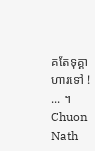គតែទុគ្គាហារទៅ ! ... ។
Chuon Nath